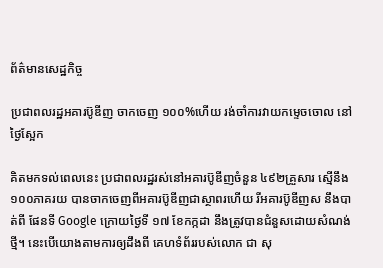ព័ត៌មានសេដ្ឋកិច្ច

ប្រជាពលរដ្ឋអគារប៊ូឌីញ ចាកចេញ ១០០%ហើយ រង់ចាំការវាយកម្ទេចចោល នៅថ្ងៃស្អែក

គិតមកទល់ពេលនេះ ប្រជាពលរដ្ឋរស់នៅអគារប៊ូឌីញចំនួន ៤៩២គ្រួសារ ស្មើនឹង ១០០ភាគរយ បានចាកចេញពីអគារប៊ូឌីញជាស្ថាពរហើយ រីអគារប៊ូឌីញស នឹងបាត់ពី ផែនទី Google ក្រោយថ្ងៃទី ១៧ ខែកក្កដា នឹងត្រូវបានជំនួសដោយសំណង់ថ្មី។ នេះបើយោងតាមការឲ្យដឹងពី គេហទំព័ររបស់លោក ជា សុ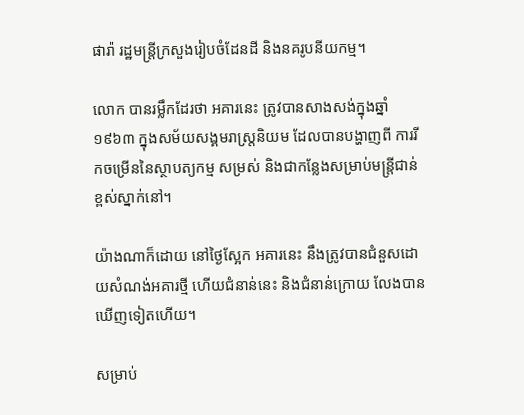ផារ៉ា រដ្ឋមន្រ្តីក្រសួងរៀបចំដែនដី និងនគរូបនីយកម្ម។

លោក បានរម្លឹកដែរថា អគារនេះ ត្រូវបានសាងសង់ក្នុងឆ្នាំ ១៩៦៣ ក្នុងសម័យសង្គមរាស្រ្តនិយម ដែលបានបង្ហាញពី ការរីកចម្រើននៃស្ថាបត្យកម្ម សម្រស់ និងជាកន្លែងសម្រាប់មន្រ្តីជាន់ខ្ពស់ស្នាក់នៅ។

យ៉ាងណាក៏ដោយ នៅថ្ងៃស្អែក អគារនេះ នឹងត្រូវបានជំនួសដោយសំណង់អគារថ្មី ហើយជំនាន់នេះ និងជំនាន់ក្រោយ លែងបានឃើញទៀតហើយ។

សម្រាប់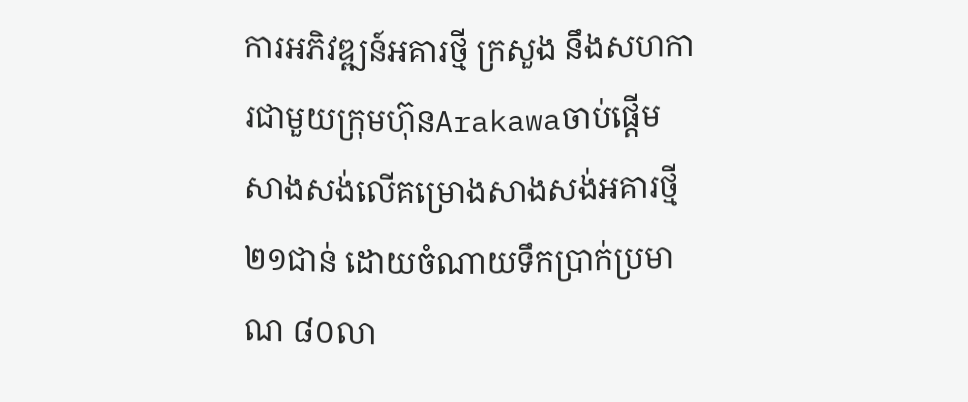ការអភិវឌ្ឍន៍អគារថ្មី ក្រសួង នឹងសហការជាមួយក្រុមហ៊ុនArakawaចាប់ផ្តើមសាងសង់លើគម្រោងសាងសង់អគារថ្មី ២១ជាន់ ដោយចំណាយទឹកប្រាក់ប្រមាណ ៨០លា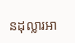នដុល្លារអា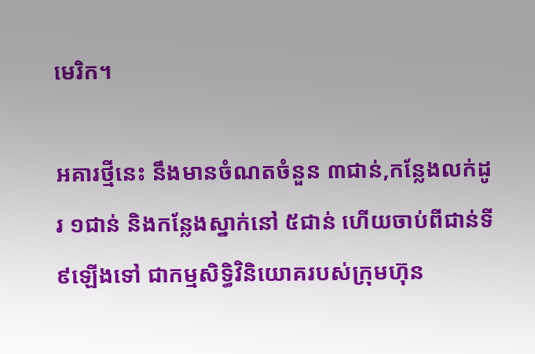មេរិក។

អគារថ្មីនេះ នឹងមានចំណតចំនួន ៣ជាន់,កន្លែងលក់ដូរ ១ជាន់ និងកន្លែងស្នាក់នៅ ៥ជាន់ ហើយចាប់ពីជាន់ទី ៩ឡើងទៅ ជាកម្មសិទ្ធិវិនិយោគរបស់ក្រុមហ៊ុន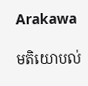Arakawa

មតិយោបល់